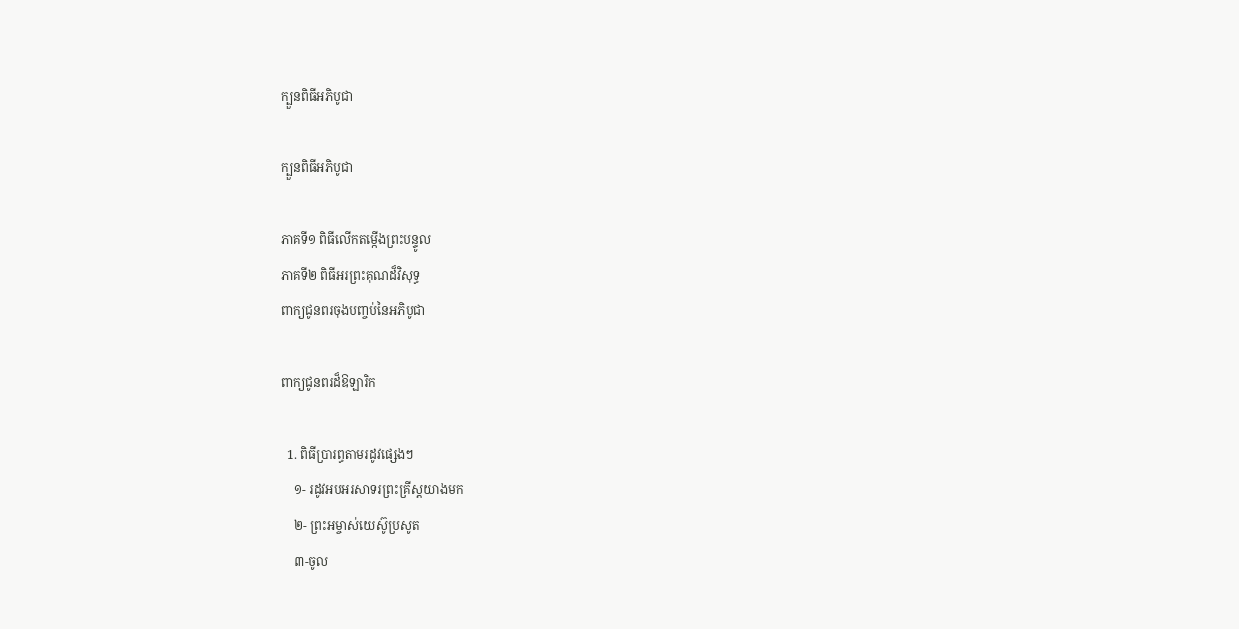ក្បួនពិធីអភិបូជា

ក្បួនពិធីអភិបូជា

ភាគទី១ ពិធីលើកតម្កើងព្រះបន្ទូល
ភាគទី២ ពិធីអរព្រះគុណដ៏វិសុទ្ធ
ពាក្យជូនពរចុងបញ្ចប់នៃអភិបូជា

ពាក្យជូនពរដ៏ឱឡារិក

  1. ពិធីប្រារព្ធតាមរដូវផ្សេងៗ
    ១- រដូវអបអរសាទរព្រះគ្រីស្តយាងមក
    ២- ព្រះអម្ចាស់យេស៊ូប្រសូត
    ៣-ចូល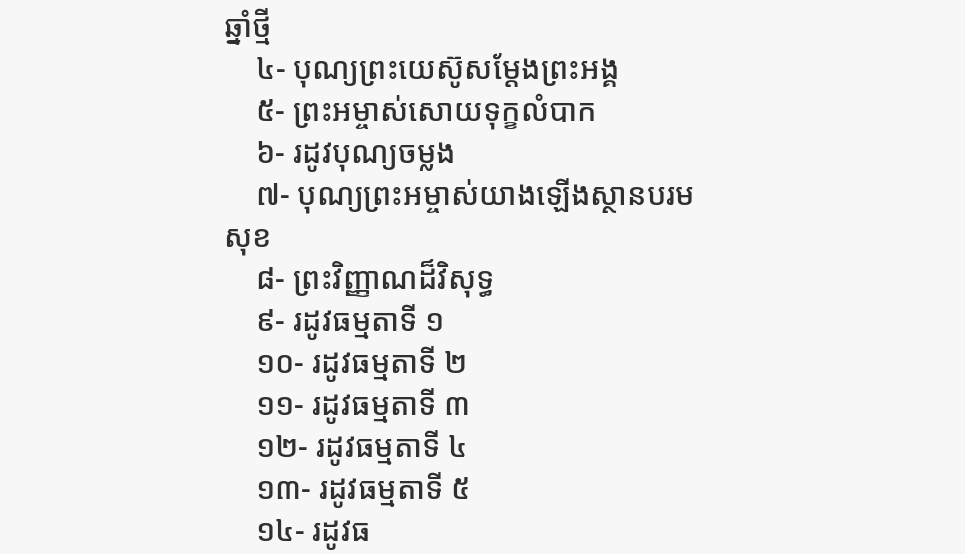ឆ្នាំថ្មី
    ៤- បុណ្យព្រះយេស៊ូសម្តែងព្រះអង្គ
    ៥- ព្រះអម្ចាស់សោយទុក្ខលំបាក
    ៦- រដូវបុណ្យចម្លង
    ៧- បុណ្យព្រះអម្ចាស់យាងឡើងស្ថានបរមសុខ
    ៨- ព្រះវិញ្ញាណដ៏វិសុទ្ធ
    ៩- រដូវធម្មតាទី ១
    ១០- រដូវធម្មតាទី ២
    ១១- រដូវធម្មតាទី ៣
    ១២- រដូវធម្មតាទី ៤
    ១៣- រដូវធម្មតាទី ៥
    ១៤- រដូវធ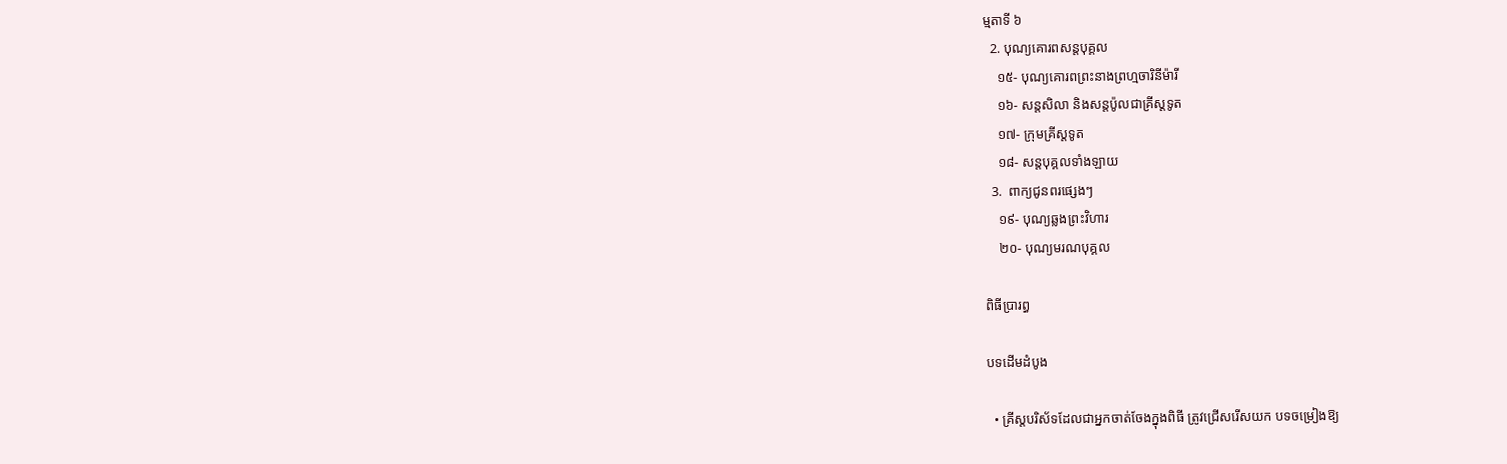ម្មតាទី ៦
  2. បុណ្យគោរពសន្តបុគ្គល
    ១៥- បុណ្យគោរពព្រះនាងព្រហ្មចារិនីម៉ារី
    ១៦- សន្តសិលា និងសន្តប៉ូលជាគ្រីស្តទូត
    ១៧- ក្រុមគ្រីស្តទូត
    ១៨- សន្តបុគ្គលទាំងឡាយ
  3.  ពាក្យជូនពរផ្សេងៗ
    ១៩- បុណ្យឆ្លងព្រះវិហារ
    ២០- បុណ្យមរណបុគ្គល

ពិធីប្រារព្ធ

បទដើមដំបូង

  • គ្រីស្តបរិស័ទដែលជាអ្នកចាត់ចែងក្នុងពិធី ត្រូវជ្រើសរើសយក បទចម្រៀងឱ្យ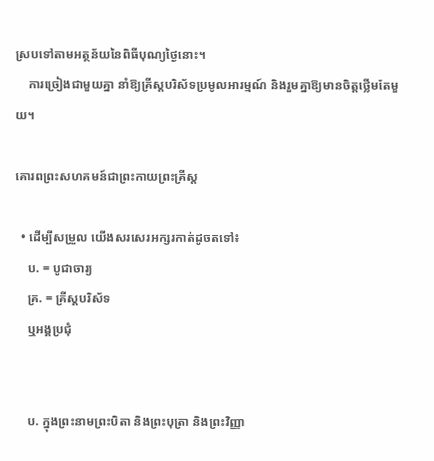ស្របទៅតាមអត្ថន័យនៃពិធីបុណ្យថ្ងៃនោះ។
    ការច្រៀងជាមួយគ្នា នាំឱ្យគ្រីស្តបរិស័ទប្រមូលអារម្មណ៍ និងរួមគ្នាឱ្យមានចិត្តថ្លើមតែមួយ។

គោរពព្រះសហគមន៍ជាព្រះកាយព្រះគ្រីស្ត

  • ដើម្បីសម្រួល យើងសរសេរអក្សរកាត់ដូចតទៅ៖
    ប. = បូជាចារ្យ
    គ្រ. = គ្រីស្តបរិស័ទ
    ឬអង្គប្រជុំ


    ប. ក្នុងព្រះនាមព្រះបិតា និងព្រះបុត្រា និងព្រះវិញ្ញា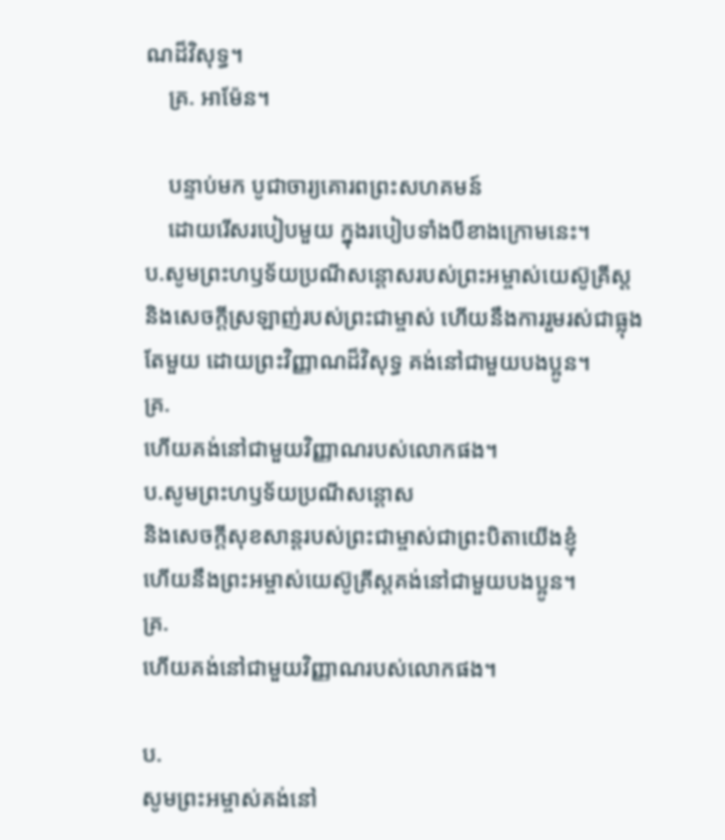ណដ៏វិសុទ្ធ។
    គ្រ. អាម៉ែន។

    បន្ទាប់មក បូជាចារ្យគោរពព្រះសហគមន៍
    ដោយរើសរបៀបមួយ ក្នុងរបៀបទាំងបីខាងក្រោមនេះ។
ប.សូមព្រះហឫទ័យប្រណីសន្តោសរបស់ព្រះអម្ចាស់យេស៊ូគ្រីស្ត
និងសេចក្តីស្រឡាញ់របស់ព្រះជាម្ចាស់ ហើយនឹងការរួមរស់ជាធ្លុង
តែមួយ ដោយព្រះវិញ្ញាណដ៏វិសុទ្ធ គង់នៅជាមួយបងប្អូន។
គ្រ.
ហើយគង់នៅជាមួយវិញ្ញាណរបស់លោកផង។
ប.សូមព្រះហឫទ័យប្រណីសន្តោស
និងសេចក្តីសុខសាន្តរបស់ព្រះជាម្ចាស់ជាព្រះបិតាយើងខ្ញុំ
ហើយនឹងព្រះអម្ចាស់យេស៊ូគ្រីស្តគង់នៅជាមួយបងប្អូន។
គ្រ.
ហើយគង់នៅជាមួយវិញ្ញាណរបស់លោកផង។

ប.
សូមព្រះអម្ចាស់គង់នៅ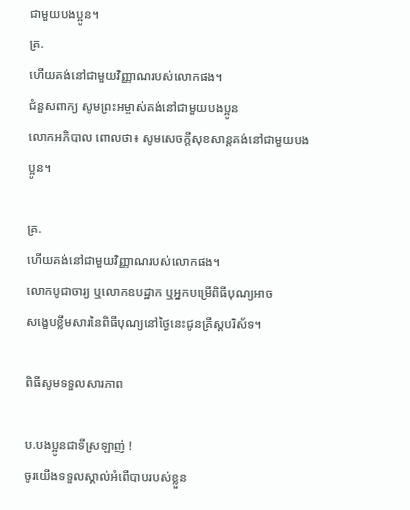ជាមួយបងប្អូន។
គ្រ.
ហើយគង់នៅជាមួយវិញ្ញាណរបស់លោកផង។
ជំនួសពាក្យ សូមព្រះអម្ចាស់គង់នៅជាមួយបងប្អូន
លោកអភិបាល ពោលថា៖ សូមសេចក្តីសុខសាន្តគង់នៅជាមួយបងប្អូន។

គ្រ.
ហើយគង់នៅជាមួយវិញ្ញាណរបស់លោកផង។
លោកបូជាចារ្យ ឬលោកឧបដ្ឋាក ឬអ្នកបម្រើពិធីបុណ្យអាច
សងេ្ខបខ្លឹមសារនៃពិធីបុណ្យនៅថ្ងៃនេះជូនគ្រីស្តបរិស័ទ។

ពិធីសូមទទួលសារភាព

ប.បងប្អូនជាទីស្រឡាញ់ !
ចូរយើងទទួលស្គាល់អំពើបាបរបស់ខ្លួន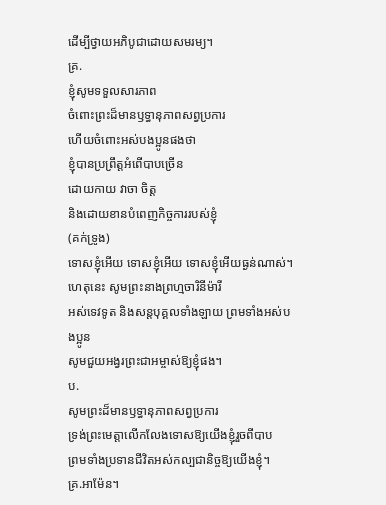ដើម្បីថ្វាយអភិបូជាដោយសមរម្យ។
គ្រ.
ខ្ញុំសូមទទួលសារភាព
ចំពោះព្រះដ៏មានឫទ្ធានុភាពសព្វប្រការ
ហើយចំពោះអស់បងប្អូនផងថា
ខ្ញុំបានប្រព្រឹត្តអំពើបាបច្រើន
ដោយកាយ វាចា ចិត្ត
និងដោយខានបំពេញកិច្ចការរបស់ខ្ញុំ
(គក់ទ្រូង)
ទោសខ្ញុំអើយ ទោសខ្ញុំអើយ ទោសខ្ញុំអើយធ្ងន់ណាស់។
ហេតុនេះ សូមព្រះនាងព្រហ្មចារិនីម៉ារី
អស់ទេវទូត និងសន្តបុគ្គលទាំងឡាយ ព្រមទាំងអស់បងប្អូន
សូមជួយអង្វរព្រះជាអម្ចាស់ឱ្យខ្ញុំផង។
ប.
សូមព្រះដ៏មានឫទ្ធានុភាពសព្វប្រការ
ទ្រង់ព្រះមេត្តាលើកលែងទោសឱ្យយើងខ្ញុំរួចពីបាប
ព្រមទាំងប្រទានជីវិតអស់កល្បជានិច្ចឱ្យយើងខ្ញុំ។
គ្រ.អាម៉ែន។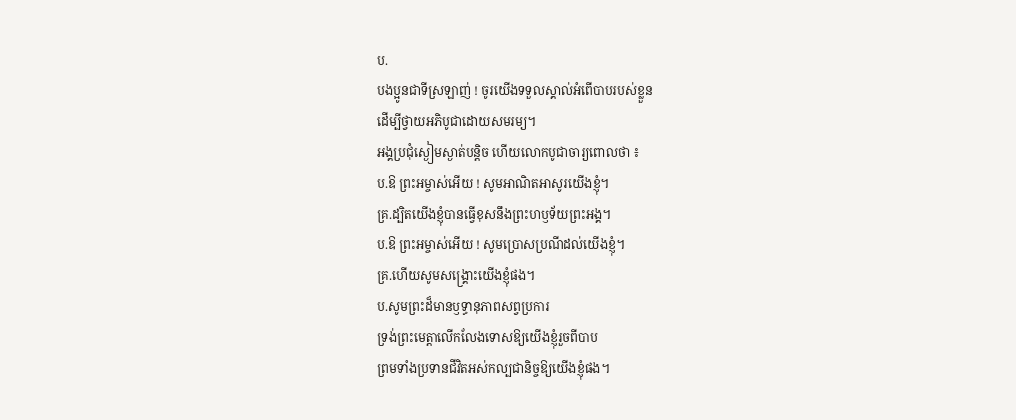ប.
បងប្អូនជាទីស្រឡាញ់ ! ចូរយើងទទួលស្គាល់អំពើបាបរបស់ខ្លួន
ដើម្បីថ្វាយអភិបូជាដោយសមរម្យ។
អង្គប្រជុំស្ងៀមស្ងាត់បន្តិច ហើយលោកបូជាចារ្យពោលថា ៖
ប.ឱ ព្រះអម្ចាស់អើយ ! សូមអាណិតអាសូរយើងខ្ញុំ។
គ្រ.ដ្បិតយើងខ្ញុំបានធ្វើខុសនឹងព្រះហឫទ័យព្រះអង្គ។
ប.ឱ ព្រះអម្ចាស់អើយ ! សូមប្រោសប្រណីដល់យើងខ្ញុំ។
គ្រ.ហើយសូមសង្រ្គោះយើងខ្ញុំផង។
ប.សូមព្រះដ៏មានឫទ្ធានុភាពសព្វប្រការ
ទ្រង់ព្រះមេត្តាលើកលែងទោសឱ្យយើងខ្ញុំរួចពីបាប
ព្រមទាំងប្រទានជីវិតអស់កល្បជានិច្ចឱ្យយើងខ្ញុំផង។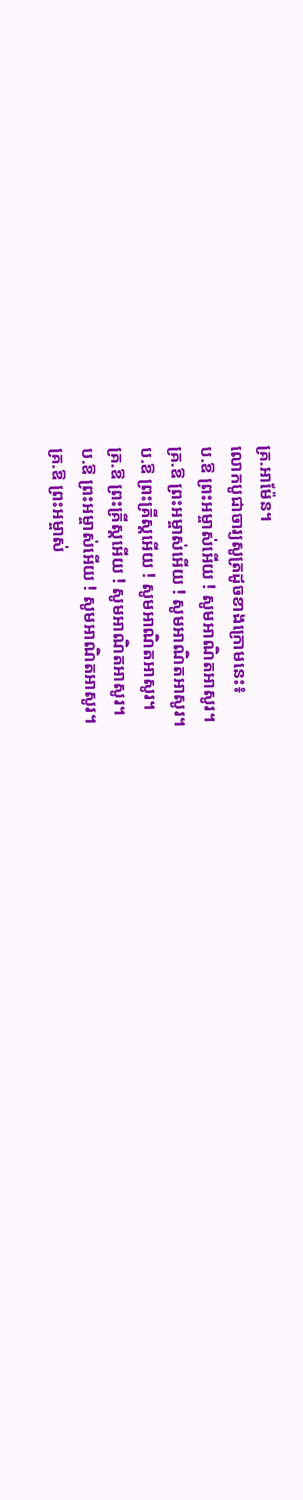គ្រ.អាម៉ែន។
លោកបូជាចារ្យសូត្រដូចខាងក្រោមនេះ៖
ប.ឱ ព្រះអម្ចាស់អើយ ! សូមអាណិតអាសូរ។
គ្រ.ឱ ព្រះអម្ចាស់អើយ ! សូមអាណិតអាសូរ។
ប.ឱ ព្រះគ្រីស្តអើយ ! សូមអាណិតអាសូរ។
គ្រ.ឱ ព្រះគ្រីស្តអើយ ! សូមអាណិតអាសូរ។
ប.ឱ ព្រះអម្ចាស់អើយ ! សូមអាណិតអាសូរ។
គ្រ.ឱ ព្រះអម្ចាស់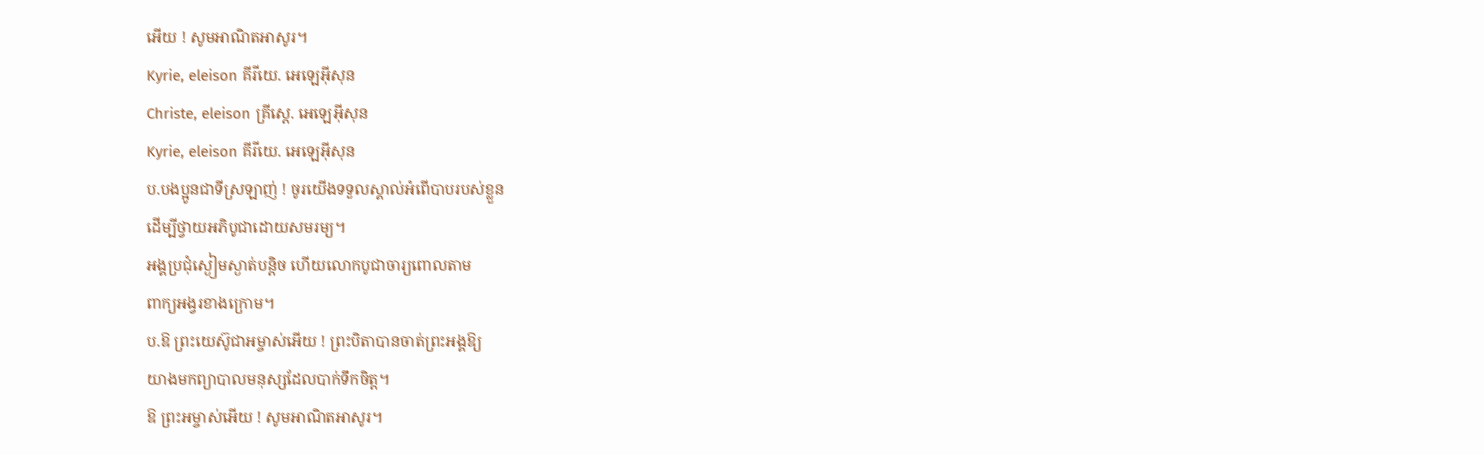អើយ ! សូមអាណិតអាសូរ។
Kyrie, eleison គីរីយេ. អេឡេអ៊ីសុន
Christe, eleison គ្រីស្តេ. អេឡេអ៊ីសុន
Kyrie, eleison គីរីយេ. អេឡេអ៊ីសុន
ប.បងប្អូនជាទីស្រឡាញ់ ! ចូរយើងទទួលស្គាល់អំពើបាបរបស់ខ្លួន
ដើម្បីថ្វាយអភិបូជាដោយសមរម្យ។
អង្គប្រជុំស្ងៀមស្ងាត់បន្តិច ហើយលោកបូជាចារ្យពោលតាម
ពាក្យអង្វរខាងក្រោម។
ប.ឱ ព្រះយេស៊ូជាអម្ចាស់អើយ ! ព្រះបិតាបានចាត់ព្រះអង្គឱ្យ
យាងមកព្យាបាលមនុស្សដែលបាក់ទឹកចិត្ត។
ឱ ព្រះអម្ចាស់អើយ ! សូមអាណិតអាសូរ។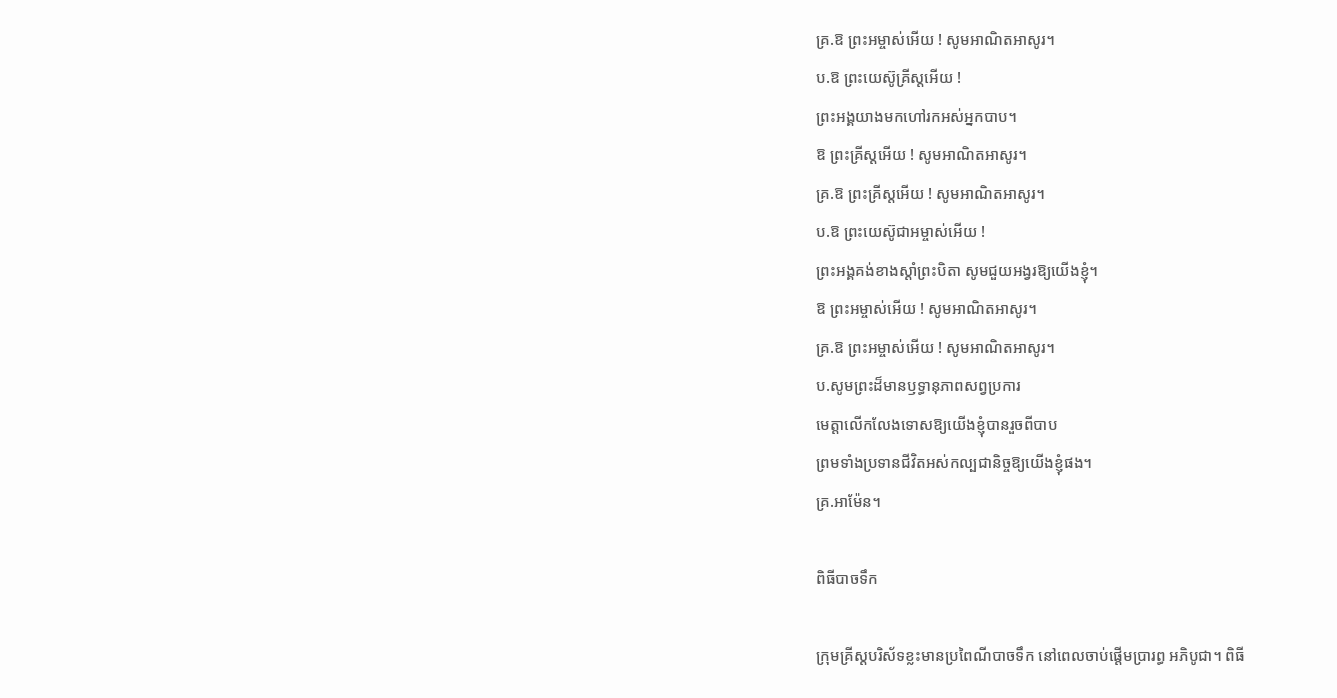គ្រ.ឱ ព្រះអម្ចាស់អើយ ! សូមអាណិតអាសូរ។
ប.ឱ ព្រះយេស៊ូគ្រីស្តអើយ !
ព្រះអង្គយាងមកហៅរកអស់អ្នកបាប។
ឱ ព្រះគ្រីស្តអើយ ! សូមអាណិតអាសូរ។
គ្រ.ឱ ព្រះគ្រីស្តអើយ ! សូមអាណិតអាសូរ។
ប.ឱ ព្រះយេស៊ូជាអម្ចាស់អើយ !
ព្រះអង្គគង់ខាងស្តាំព្រះបិតា សូមជួយអង្វរឱ្យយើងខ្ញុំ។
ឱ ព្រះអម្ចាស់អើយ ! សូមអាណិតអាសូរ។
គ្រ.ឱ ព្រះអម្ចាស់អើយ ! សូមអាណិតអាសូរ។
ប.សូមព្រះដ៏មានឫទ្ធានុភាពសព្វប្រការ
មេត្តាលើកលែងទោសឱ្យយើងខ្ញុំបានរួចពីបាប
ព្រមទាំងប្រទានជីវិតអស់កល្បជានិច្ចឱ្យយើងខ្ញុំផង។
គ្រ.អាម៉ែន។

ពិធីបាចទឹក

ក្រុមគ្រីស្តបរិស័ទខ្លះមានប្រពៃណីបាចទឹក នៅពេលចាប់ផ្តើមប្រារព្ធ អភិបូជា។ ពិធី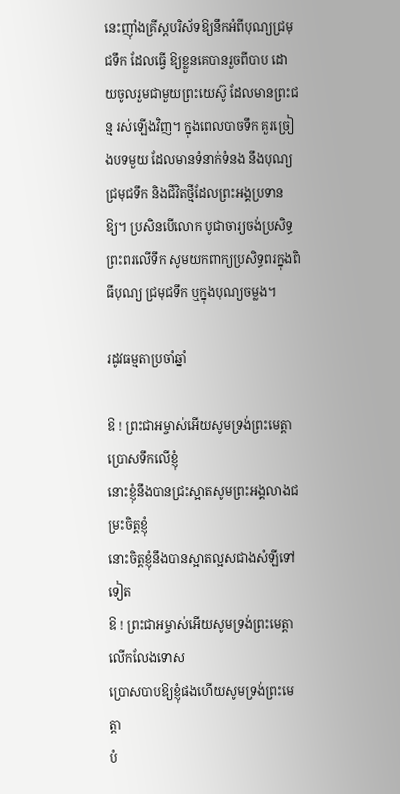នេះញុាំងគ្រីស្តបរិស័ទឱ្យនឹកអំពីបុណ្យជ្រមុជទឹក ដែលធ្វើ ឱ្យខ្លួនគេបានរួចពីបាប ដោយចូលរួមជាមួយព្រះយេស៊ូ ដែលមានព្រះជន្ម រស់ឡើងវិញ។ ក្នុងពេលបាចទឹក គួរច្រៀងបទមួយ ដែលមានទំនាក់ទំនង នឹងបុណ្យជ្រមុជទឹក និងជីវិតថ្មីដែលព្រះអង្គប្រទានឱ្យ។ ប្រសិនបើលោក បូជាចារ្យចង់ប្រសិទ្ធព្រះពរលើទឹក សូមយកពាក្យប្រសិទ្ធពរក្នុងពិធីបុណ្យ ជ្រមុជទឹក ឬក្នុងបុណ្យចម្លង។

រដូវធម្មតាប្រចាំឆ្នាំ

ឱ ! ព្រះជាអម្ចាស់អើយសូមទ្រង់ព្រះមេត្តា ប្រោសទឹកលើខ្ញុំ
នោះខ្ញុំនឹងបានជ្រះស្អាតសូមព្រះអង្គលាងជម្រះចិត្តខ្ញុំ
នោះចិត្តខ្ញុំនឹងបានស្អាតល្អសជាងសំឡីទៅទៀត
ឱ ! ព្រះជាអម្ចាស់អើយសូមទ្រង់ព្រះមេត្តាលើកលែងទោស
ប្រោសបាបឱ្យខ្ញុំផងហើយសូមទ្រង់ព្រះមេត្តា
បំ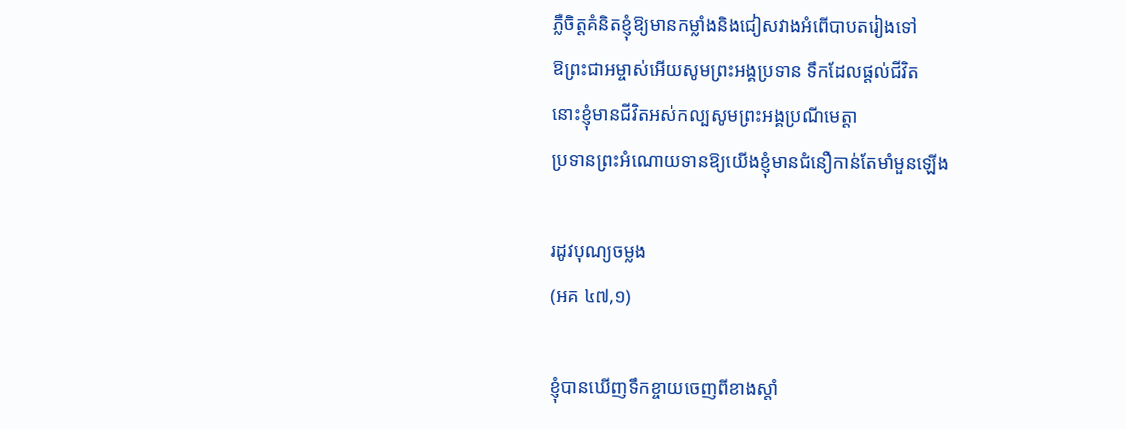ភ្លឺចិត្តគំនិតខ្ញុំឱ្យមានកម្លាំងនិងជៀសវាងអំពើបាបតរៀងទៅ
ឱព្រះជាអម្ចាស់អើយសូមព្រះអង្គប្រទាន ទឹកដែលផ្តល់ជីវិត
នោះខ្ញុំមានជីវិតអស់កល្បសូមព្រះអង្គប្រណីមេត្តា
ប្រទានព្រះអំណោយទានឱ្យយើងខ្ញុំមានជំនឿកាន់តែមាំមួនឡើង

រដូវបុណ្យចម្លង
(អគ ៤៧,១)

ខ្ញុំបានឃើញទឹកខ្ចាយចេញពីខាងស្តាំ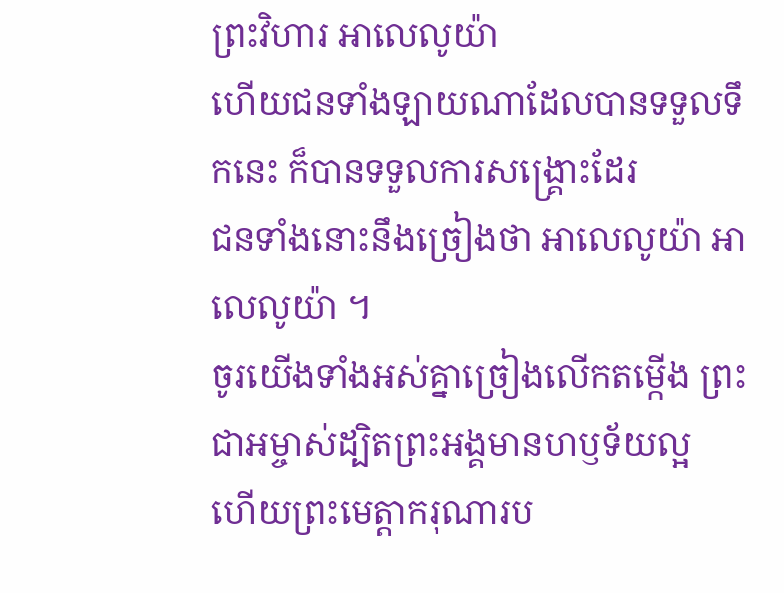ព្រះវិហារ អាលេលូយ៉ា
ហើយជនទាំងឡាយណាដែលបានទទួលទឹកនេះ ក៏បានទទួលការសង្គ្រោះដែរ
ជនទាំងនោះនឹងច្រៀងថា អាលេលូយ៉ា អាលេលូយ៉ា ។
ចូរយើងទាំងអស់គ្នាច្រៀងលើកតម្កើង ព្រះជាអម្ចាស់ដ្បិតព្រះអង្គមានហឫទ័យល្អ
ហើយព្រះមេត្តាករុណារប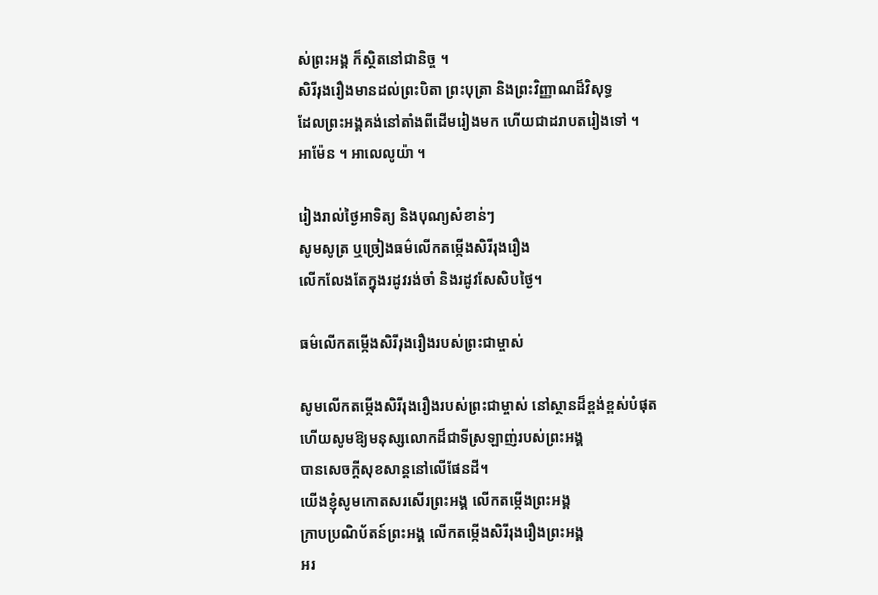ស់ព្រះអង្គ ក៏ស្ថិតនៅជានិច្ច ។
សិរីរុងរឿងមានដល់ព្រះបិតា ព្រះបុត្រា និងព្រះវិញ្ញាណដ៏វិសុទ្ធ
ដែលព្រះអង្គគង់នៅតាំងពីដើមរៀងមក ហើយជាដរាបតរៀងទៅ ។
អាម៉ែន ។ អាលេលូយ៉ា ។

រៀងរាល់ថ្ងៃអាទិត្យ និងបុណ្យសំខាន់ៗ
សូមសូត្រ ឬច្រៀងធម៌លើកតម្កេីងសិរីរុងរឿង
លើកលែងតែក្នុងរដូវរង់ចាំ និងរដូវសែសិបថ្ងៃ។

ធម៌លេីកតម្កេីងសិរីរុងរឿងរបស់ព្រះជាម្ចាស់

សូមលើកតម្កេីងសិរីរុងរឿងរបស់ព្រះជាម្ចាស់ នៅស្ថានដ៏ខ្ពង់ខ្ពស់បំផុត
ហើយសូមឱ្យមនុស្សលោកដ៏ជាទីស្រឡាញ់របស់ព្រះអង្គ
បានសេចក្តីសុខសាន្តនៅលើផែនដី។
យើងខ្ញុំសូមកោតសរសើរព្រះអង្គ លើកតម្កេីងព្រះអង្គ
ក្រាបប្រណិប័តន៍ព្រះអង្គ លើកតម្កេីងសិរីរុងរឿងព្រះអង្គ
អរ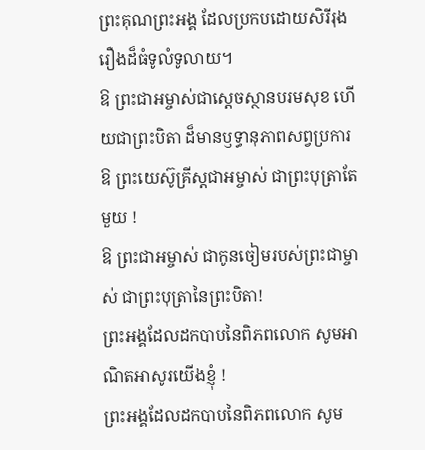ព្រះគុណព្រះអង្គ ដែលប្រកបដោយសិរីរុងរឿងដ៏ធំទូលំទូលាយ។
ឱ ព្រះជាអម្ចាស់ជាស្ដេចស្ថានបរមសុខ ហើយជាព្រះបិតា ដ៏មានឫទ្ធានុភាពសព្វប្រការ
ឱ ព្រះយេស៊ូគ្រីស្តជាអម្ចាស់ ជាព្រះបុត្រាតែមួយ !
ឱ ព្រះជាអម្ចាស់ ជាកូនចៀមរបស់ព្រះជាម្ចាស់ ជាព្រះបុត្រានៃព្រះបិតា!
ព្រះអង្គដែលដកបាបនៃពិភពលោក សូមអាណិតអាសូរយើងខ្ញុំ !
ព្រះអង្គដែលដកបាបនៃពិភពលោក សូម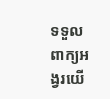ទទួលពាក្យអង្វរយើ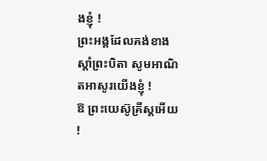ងខ្ញុំ !
ព្រះអង្គដែលគង់ខាងស្តាំព្រះបិតា សូមអាណិតអាសូរយើងខ្ញុំ !
ឱ ព្រះយេស៊ូគ្រីស្តអើយ !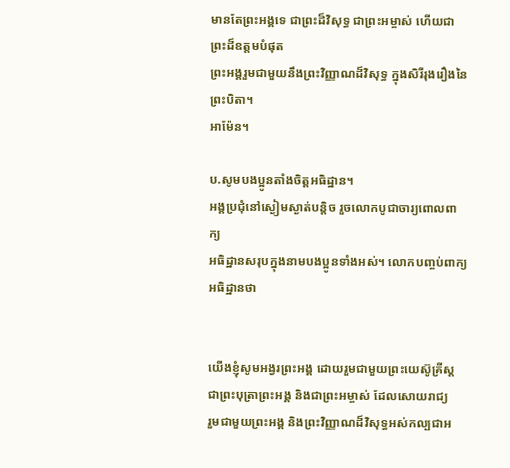មានតែព្រះអង្គទេ ជាព្រះដ៏វិសុទ្ធ ជាព្រះអម្ចាស់ ហើយជាព្រះដ៏ឧត្តមបំផុត
ព្រះអង្គរួមជាមួយនឹងព្រះវិញ្ញាណដ៏វិសុទ្ធ ក្នុងសិរីរុងរឿងនៃព្រះបិតា។
អាម៉ែន។

ប.សូមបងប្អូនតាំងចិត្តអធិដ្ឋាន។
អង្គប្រជុំនៅស្ងៀមស្ងាត់បន្តិច រួចលោកបូជាចារ្យពោលពាក្យ
អធិដ្ឋានសរុបក្នុងនាមបងប្អូនទាំងអស់។ លោកបញ្ចប់ពាក្យអធិដ្ឋានថា


យើងខ្ញុំសូមអង្វរព្រះអង្គ ដោយរួមជាមួយព្រះយេស៊ូគ្រីស្ត
ជាព្រះបុត្រាព្រះអង្គ និងជាព្រះអម្ចាស់ ដែលសោយរាជ្យ
រួមជាមួយព្រះអង្គ និងព្រះវិញ្ញាណដ៏វិសុទ្ធអស់កល្បជាអ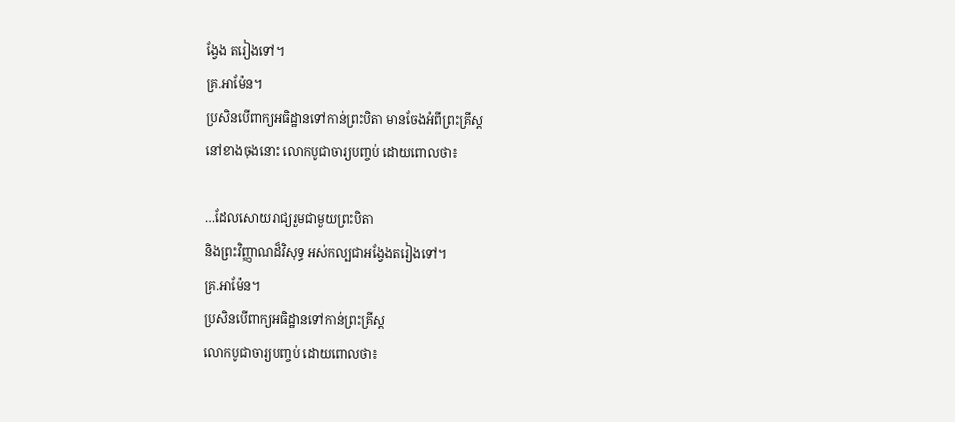ង្វែង តរៀងទៅ។
គ្រ.អាម៉ែន។
ប្រសិនបើពាក្យអធិដ្ឋានទៅកាន់ព្រះបិតា មានចែងអំពីព្រះគ្រីស្ត
នៅខាងចុងនោះ លោកបូជាចារ្យបញ្ចប់ ដោយពោលថា៖

…ដែលសោយរាជ្យរួមជាមួយព្រះបិតា
និងព្រះវិញ្ញាណដ៏វិសុទ្ធ អស់កល្បជាអង្វែងតរៀងទៅ។
គ្រ.អាម៉ែន។
ប្រសិនបើពាក្យអធិដ្ឋានទៅកាន់ព្រះគ្រីស្ត
លោកបូជាចារ្យបញ្ចប់ ដោយពោលថា៖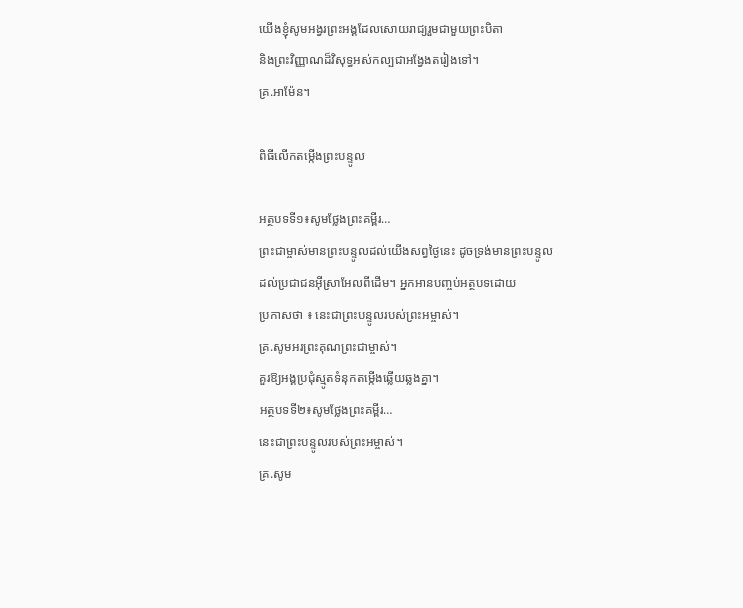យើងខ្ញុំសូមអង្វរព្រះអង្គដែលសោយរាជ្យរួមជាមួយព្រះបិតា
និងព្រះវិញ្ញាណដ៏វិសុទ្ធអស់កល្បជាអង្វែងតរៀងទៅ។
គ្រ.អាម៉ែន។

ពិធីលើកតម្កើងព្រះបន្ទូល

អត្ថបទទី១៖សូមថ្លែងព្រះគម្ពីរ…
ព្រះជាម្ចាស់មានព្រះបន្ទូលដល់យើងសព្វថ្ងៃនេះ ដូចទ្រង់មានព្រះបន្ទូល
ដល់ប្រជាជនអ៊ីស្រាអែលពីដើម។ អ្នកអានបញ្ចប់អត្ថបទដោយ
ប្រកាសថា ៖ នេះជាព្រះបន្ទូលរបស់ព្រះអម្ចាស់។
គ្រ.សូមអរព្រះគុណព្រះជាម្ចាស់។
គួរឱ្យអង្គប្រជុំស្មូតទំនុកតម្កេីងឆ្លើយឆ្លងគ្នា។
អត្ថបទទី២៖សូមថ្លែងព្រះគម្ពីរ…
នេះជាព្រះបន្ទូលរបស់ព្រះអម្ចាស់។
គ្រ.សូម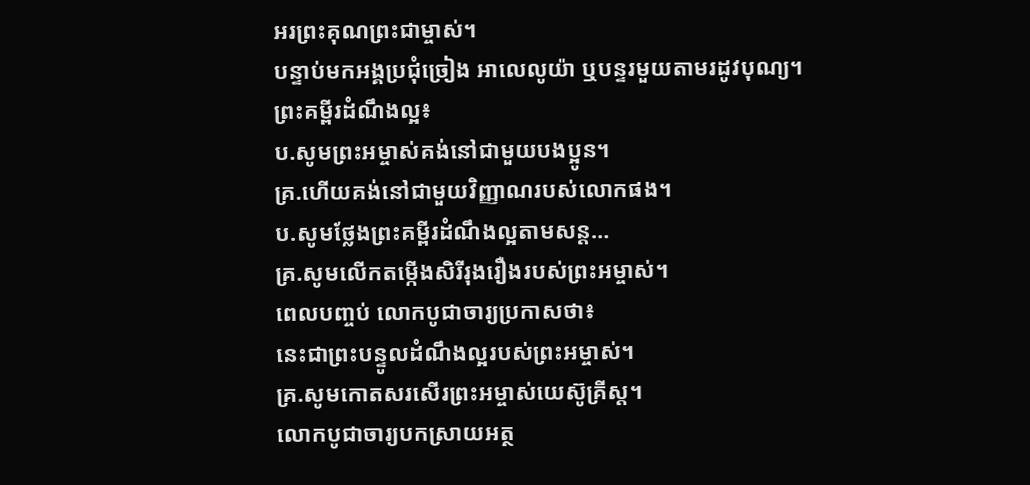អរព្រះគុណព្រះជាម្ចាស់។
បន្ទាប់មកអង្គប្រជុំច្រៀង អាលេលូយ៉ា ឬបន្ទរមួយតាមរដូវបុណ្យ។
ព្រះគម្ពីរដំណឹងល្អ៖
ប.សូមព្រះអម្ចាស់គង់នៅជាមួយបងប្អូន។
គ្រ.ហើយគង់នៅជាមួយវិញ្ញាណរបស់លោកផង។
ប.សូមថ្លែងព្រះគម្ពីរដំណឹងល្អតាមសន្ត…
គ្រ.សូមលើកតម្កេីងសិរីរុងរឿងរបស់ព្រះអម្ចាស់។
ពេលបញ្ចប់ លោកបូជាចារ្យប្រកាសថា៖
នេះជាព្រះបន្ទូលដំណឹងល្អរបស់ព្រះអម្ចាស់។
គ្រ.សូមកោតសរសើរព្រះអម្ចាស់យេស៊ូគ្រីស្ត។
លោកបូជាចារ្យបកស្រាយអត្ថ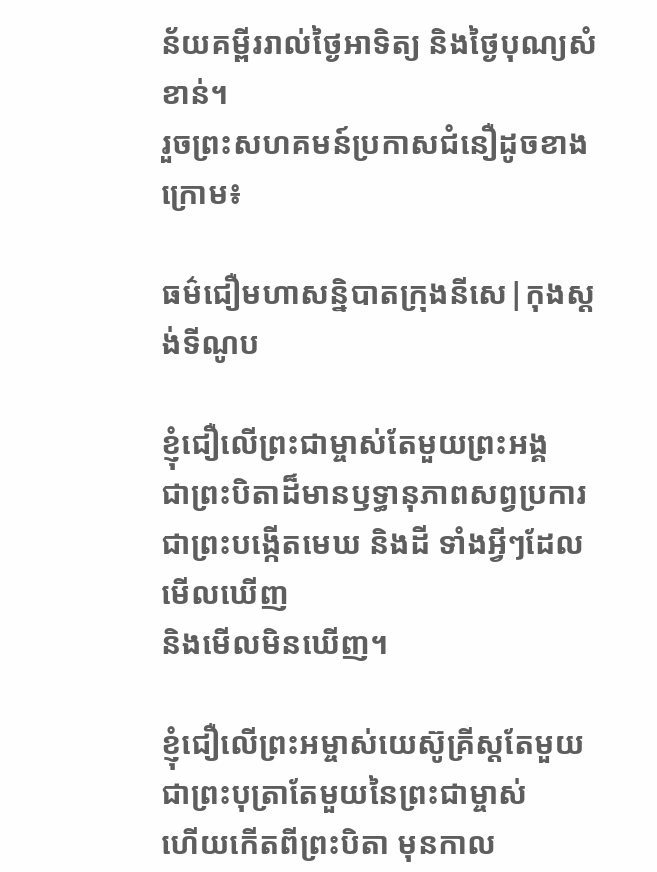ន័យគម្ពីររាល់ថ្ងៃអាទិត្យ និងថ្ងៃបុណ្យសំខាន់។
រួចព្រះសហគមន៍ប្រកាសជំនឿដូចខាងក្រោម៖

ធម៌ជឿមហាសន្និបាតក្រុងនីសេ|កុងស្តង់ទីណូប

ខ្ញុំជឿលើព្រះជាម្ចាស់តែមួយព្រះអង្គ
ជាព្រះបិតាដ៏មានឫទ្ធានុភាពសព្វប្រការ
ជាព្រះបង្កើតមេឃ និងដី ទាំងអ្វីៗដែលមើលឃើញ
និងមើលមិនឃើញ។

ខ្ញុំជឿលើព្រះអម្ចាស់យេស៊ូគ្រីស្តតែមួយ
ជាព្រះបុត្រាតែមួយនៃព្រះជាម្ចាស់
ហើយកើតពីព្រះបិតា មុនកាល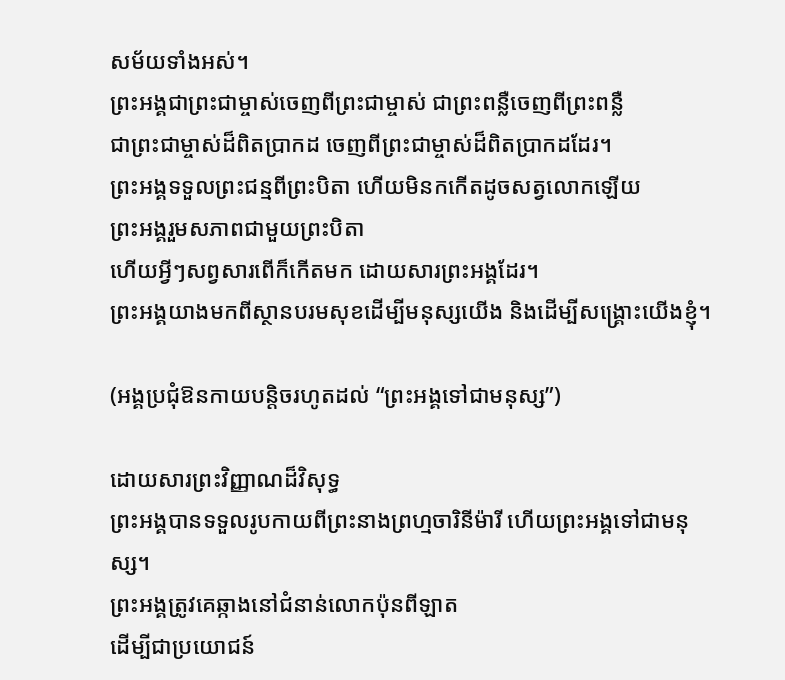សម័យទាំងអស់។
ព្រះអង្គជាព្រះជាម្ចាស់ចេញពីព្រះជាម្ចាស់ ជាព្រះពន្លឺចេញពីព្រះពន្លឺ
ជាព្រះជាម្ចាស់ដ៏ពិតប្រាកដ ចេញពីព្រះជាម្ចាស់ដ៏ពិតប្រាកដដែរ។
ព្រះអង្គទទួលព្រះជន្មពីព្រះបិតា ហើយមិនកកើតដូចសត្វលោកឡើយ
ព្រះអង្គរួមសភាពជាមួយព្រះបិតា
ហើយអ្វីៗសព្វសារពើក៏កើតមក ដោយសារព្រះអង្គដែរ។
ព្រះអង្គយាងមកពីស្ថានបរមសុខដើម្បីមនុស្សយើង និងដើម្បីសង្រ្គោះយើងខ្ញុំ។

(អង្គប្រជុំឱនកាយបន្តិចរហូតដល់ “ព្រះអង្គទៅជាមនុស្ស”)

ដោយសារព្រះវិញ្ញាណដ៏វិសុទ្ធ
ព្រះអង្គបានទទួលរូបកាយពីព្រះនាងព្រហ្មចារិនីម៉ារី ហើយព្រះអង្គទៅជាមនុស្ស។
ព្រះអង្គត្រូវគេឆ្កាងនៅជំនាន់លោកប៉ុនពីឡាត
ដើម្បីជាប្រយោជន៍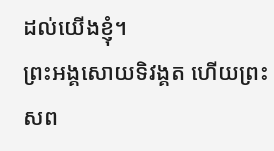ដល់យើងខ្ញុំ។
ព្រះអង្គសោយទិវង្គត ហើយព្រះសព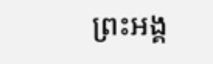ព្រះអង្គ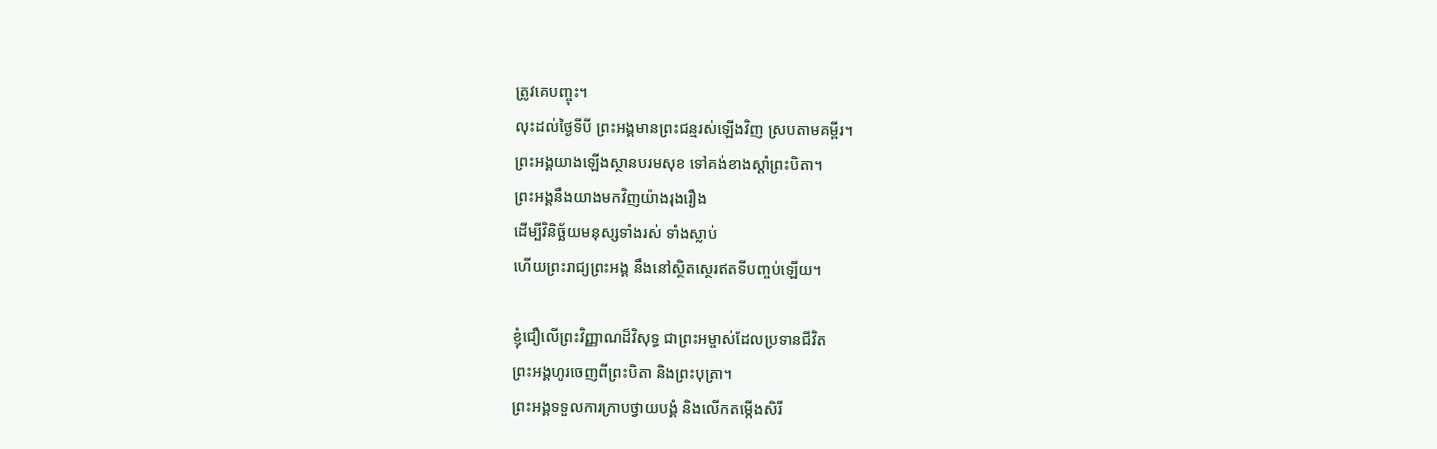ត្រូវគេបញ្ចុះ។
លុះដល់ថ្ងៃទីបី ព្រះអង្គមានព្រះជន្មរស់ឡើងវិញ ស្របតាមគម្ពីរ។
ព្រះអង្គយាងឡើងស្ថានបរមសុខ ទៅគង់ខាងស្តាំព្រះបិតា។
ព្រះអង្គនឹងយាងមកវិញយ៉ាងរុងរឿង
ដើម្បីវិនិច្ឆ័យមនុស្សទាំងរស់ ទាំងស្លាប់
ហើយព្រះរាជ្យព្រះអង្គ នឹងនៅស្ថិតស្ថេរឥតទីបញ្ចប់ឡើយ។

ខ្ញុំជឿលើព្រះវិញ្ញាណដ៏វិសុទ្ធ ជាព្រះអម្ចាស់ដែលប្រទានជីវិត
ព្រះអង្គហូរចេញពីព្រះបិតា និងព្រះបុត្រា។
ព្រះអង្គទទួលការក្រាបថ្វាយបង្គំ និងលើកតម្កេីងសិរី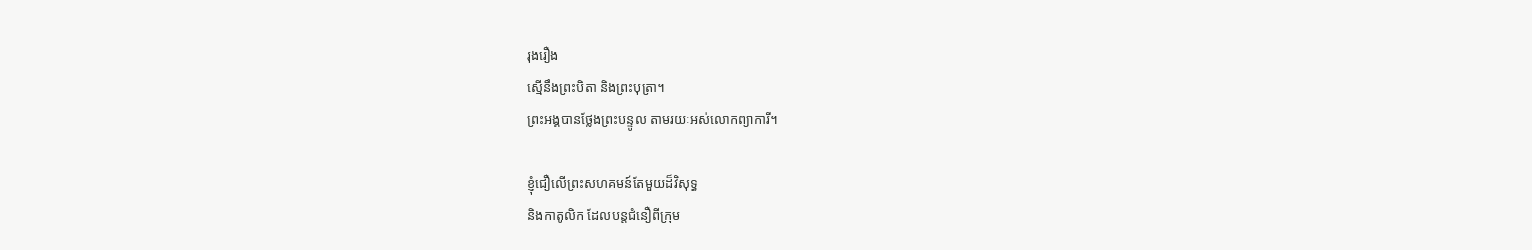រុងរឿង
ស្មើនឹងព្រះបិតា និងព្រះបុត្រា។
ព្រះអង្គបានថ្លែងព្រះបន្ទូល តាមរយៈអស់លោកព្យាការី។

ខ្ញុំជឿលើព្រះសហគមន៍តែមួយដ៏វិសុទ្ធ
និងកាតូលិក ដែលបន្តជំនឿពីក្រុម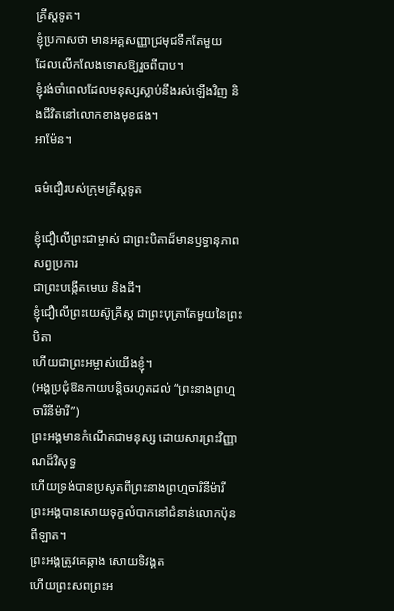គ្រីស្តទូត។
ខ្ញុំប្រកាសថា មានអគ្គសញ្ញាជ្រមុជទឹកតែមួយ
ដែលលើកលែងទោសឱ្យរួចពីបាប។
ខ្ញុំរង់ចាំពេលដែលមនុស្សស្លាប់នឹងរស់ឡើងវិញ និងជីវិតនៅលោកខាងមុខផង។
អាម៉ែន។

ធម៌ជឿរបស់ក្រុមគ្រីស្តទូត

ខ្ញុំជឿលើព្រះជាម្ចាស់ ជាព្រះបិតាដ៏មានឫទ្ធានុភាពសព្វប្រការ
ជាព្រះបង្កើតមេឃ និងដី។
ខ្ញុំជឿលើព្រះយេស៊ូគ្រីស្ត ជាព្រះបុត្រាតែមួយនៃព្រះបិតា
ហើយជាព្រះអម្ចាស់យើងខ្ញុំ។
(អង្គប្រជុំឱនកាយបន្តិចរហូតដល់ “ព្រះនាងព្រហ្មចារិនីម៉ារី”)
ព្រះអង្គមានកំណើតជាមនុស្ស ដោយសារព្រះវិញ្ញាណដ៏វិសុទ្ធ
ហើយទ្រង់បានប្រសូតពីព្រះនាងព្រហ្មចារិនីម៉ារី
ព្រះអង្គបានសោយទុក្ខលំបាកនៅជំនាន់លោកប៉ុនពីឡាត។
ព្រះអង្គត្រូវគេឆ្កាង សោយទិវង្គត
ហើយព្រះសពព្រះអ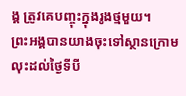ង្គ ត្រូវគេបញ្ចុះក្នុងរូងថ្មមួយ។
ព្រះអង្គបានយាងចុះទៅស្ថានក្រោម
លុះដល់ថ្ងៃទីបី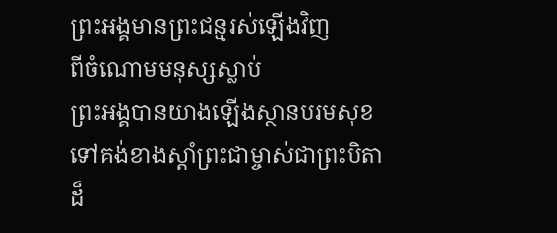ព្រះអង្គមានព្រះជន្មរស់ឡើងវិញ
ពីចំណោមមនុស្សស្លាប់
ព្រះអង្គបានយាងឡើងស្ថានបរមសុខ
ទៅគង់ខាងស្តាំព្រះជាម្ចាស់ជាព្រះបិតា
ដ៏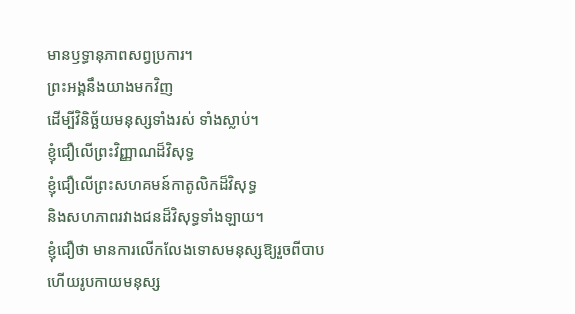មានឫទ្ធានុភាពសព្វប្រការ។
ព្រះអង្គនឹងយាងមកវិញ
ដើម្បីវិនិច្ឆ័យមនុស្សទាំងរស់ ទាំងស្លាប់។
ខ្ញុំជឿលើព្រះវិញ្ញាណដ៏វិសុទ្ធ
ខ្ញុំជឿលើព្រះសហគមន៍កាតូលិកដ៏វិសុទ្ធ
និងសហភាពរវាងជនដ៏វិសុទ្ធទាំងឡាយ។
ខ្ញុំជឿថា មានការលើកលែងទោសមនុស្សឱ្យរួចពីបាប
ហើយរូបកាយមនុស្ស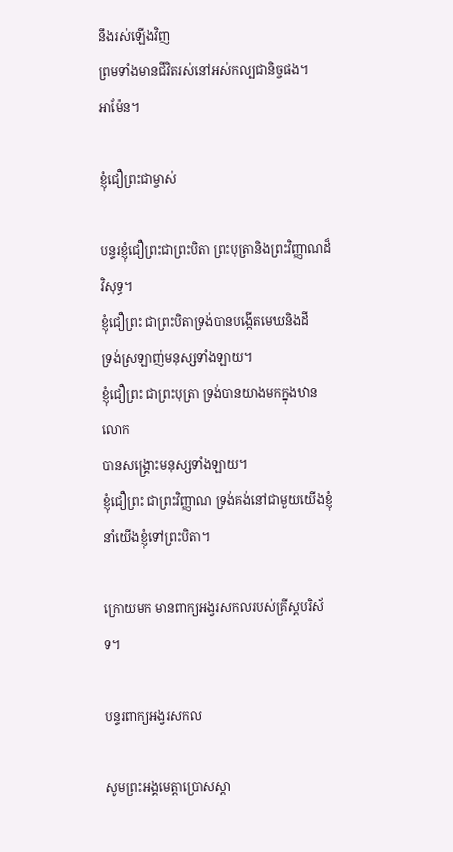នឹងរស់ឡើងវិញ
ព្រមទាំងមានជីវិតរស់នៅអស់កល្បជានិច្ចផង។
អាម៉ែន។

ខ្ញុំជឿព្រះជាម្ចាស់

បន្ទរខ្ញុំជឿព្រះជាព្រះបិតា ព្រះបុត្រានិងព្រះវិញ្ញាណដ៏វិសុទ្ធ។
ខ្ញុំជឿព្រះ ជាព្រះបិតាទ្រង់បានបង្កើតមេឃនិងដី
ទ្រង់ស្រឡាញ់មនុស្សទាំងឡាយ។
ខ្ញុំជឿព្រះ ជាព្រះបុត្រា ទ្រង់បានយាងមកក្នុងឋានលោក
បានសង្គ្រោះមនុស្សទាំងឡាយ។
ខ្ញុំជឿព្រះ ជាព្រះវិញ្ញាណ ទ្រង់គង់នៅជាមួយយើងខ្ញុំ
នាំយើងខ្ញុំទៅព្រះបិតា។

ក្រោយមក មានពាក្យអង្វរសកលរបស់គ្រីស្តបរិស័ទ។

បន្ទរពាក្យអង្វរសកល

សូមព្រះអង្គមេត្តាប្រោសស្តា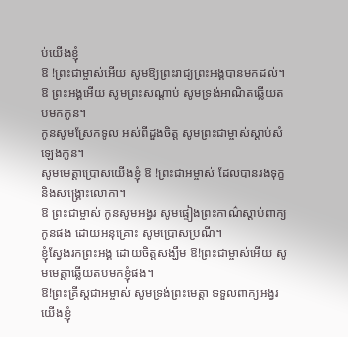ប់យើងខ្ញុំ
ឱ !ព្រះជាម្ចាស់អើយ សូមឱ្យព្រះរាជ្យព្រះអង្គបានមកដល់។
ឱ ព្រះអង្គអើយ សូមព្រះសណ្តាប់ សូមទ្រង់អាណិតឆ្លើយតបមកកូន។
កូនសូមស្រែកទូល អស់ពីដួងចិត្ត សូមព្រះជាម្ចាស់ស្តាប់សំឡេងកូន។
សូមមេត្តាប្រោសយើងខ្ញុំ ឱ !ព្រះជាអម្ចាស់ ដែលបានរងទុក្ខ និងសង្គ្រោះលោកា។
ឱ ព្រះជាម្ចាស់ កូនសូមអង្វរ សូមផ្ទៀងព្រះកាណ៌ស្តាប់ពាក្យកូនផង ដោយអនុគ្រោះ សូមប្រោសប្រណី។
ខ្ញុំស្វែងរកព្រះអង្គ ដោយចិត្តសង្ឃឹម ឱ!ព្រះជាម្ចាស់អើយ សូមមេត្តាឆ្លើយតបមកខ្ញុំផង។
ឱ!ព្រះគ្រីស្តជាអម្ចាស់ សូមទ្រង់ព្រះមេត្តា ទទួលពាក្យអង្វរយើងខ្ញុំ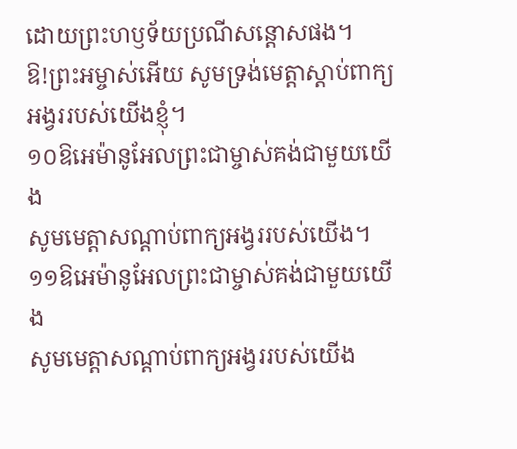ដោយព្រះហឫទ័យប្រណីសន្ដោសផង។
ឱ!ព្រះអម្ចាស់អើយ សូមទ្រង់មេត្តាស្តាប់ពាក្យអង្វររបស់យើងខ្ញុំ។
១០ឱអេម៉ានូអែលព្រះជាម្ចាស់គង់ជាមួយយើង
សូមមេត្តាសណ្តាប់ពាក្យអង្វររបស់យើង។
១១ឱអេម៉ានូអែលព្រះជាម្ចាស់គង់ជាមួយយើង
សូមមេត្តាសណ្តាប់ពាក្យអង្វររបស់យើង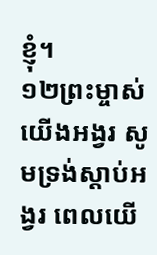ខ្ញុំ។
១២ព្រះម្ចាស់យើងអង្វរ សូមទ្រង់ស្តាប់អង្វរ ពេលយើ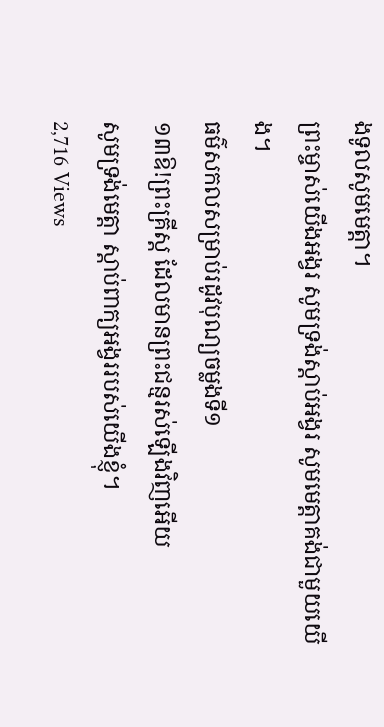ងទូលសូមមេត្តា។
ព្រះម្ចាស់យើងអង្វរ សូមទ្រង់ស្តាប់អង្វរ សូមមេត្តាគង់ជាមួយយើង។
ធម៌សកលសម្រាប់រដូវបុណ្យចម្លងទី១
១៣ឱ!ព្រះគ្រីស្ត ដែលមានព្រះជន្មរស់ឡើងវិញអើយ
សូមទ្រង់មេត្តា ស្តាប់ពាក្យអង្វររបស់យើងខ្ញុំ។
2,716 Views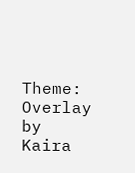Theme: Overlay by Kaira